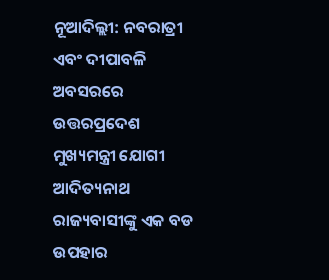ନୂଆଦିଲ୍ଲୀ: ନବରାତ୍ରୀ ଏବଂ ଦୀପାବଳି ଅବସରରେ ଉତ୍ତରପ୍ରଦେଶ ମୁଖ୍ୟମନ୍ତ୍ରୀ ଯୋଗୀ ଆଦିତ୍ୟନାଥ ରାଜ୍ୟବାସୀଙ୍କୁ ଏକ ବଡ ଉପହାର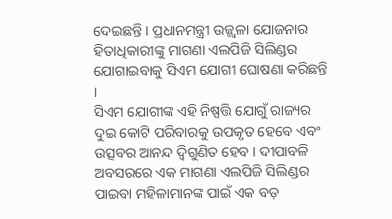ଦେଇଛନ୍ତି । ପ୍ରଧାନମନ୍ତ୍ରୀ ଉଜ୍ଜ୍ୱଳା ଯୋଜନାର ହିତାଧିକାରୀଙ୍କୁ ମାଗଣା ଏଲପିଜି ସିଲିଣ୍ଡର ଯୋଗାଇବାକୁ ସିଏମ ଯୋଗୀ ଘୋଷଣା କରିଛନ୍ତି ।
ସିଏମ ଯୋଗୀଙ୍କ ଏହି ନିଷ୍ପତ୍ତି ଯୋଗୁଁ ରାଜ୍ୟର ଦୁଇ କୋଟି ପରିବାରକୁ ଉପକୃତ ହେବେ ଏବଂ ଉତ୍ସବର ଆନନ୍ଦ ଦ୍ୱିଗୁଣିତ ହେବ । ଦୀପାବଳି ଅବସରରେ ଏକ ମାଗଣା ଏଲପିଜି ସିଲିଣ୍ଡର ପାଇବା ମହିଳାମାନଙ୍କ ପାଇଁ ଏକ ବଡ଼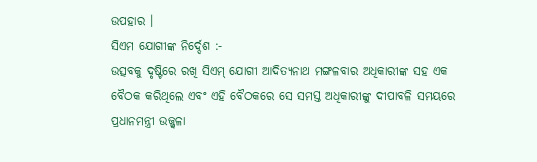ଉପହାର ।
ସିଏମ ଯୋଗୀଙ୍କ ନିର୍ଦ୍ଦେଶ :-
ଉତ୍ସବକୁ ଦୃଷ୍ଟିରେ ରଖି ସିଏମ୍ ଯୋଗୀ ଆଦିତ୍ୟନାଥ ମଙ୍ଗଳବାର ଅଧିକାରୀଙ୍କ ସହ ଏକ ବୈଠକ କରିଥିଲେ ଏବଂ ଏହି ବୈଠକରେ ସେ ସମସ୍ତ ଅଧିକାରୀଙ୍କୁ ଦୀପାବଳି ସମୟରେ ପ୍ରଧାନମନ୍ତ୍ରୀ ଉଜ୍ଜ୍ୱଳା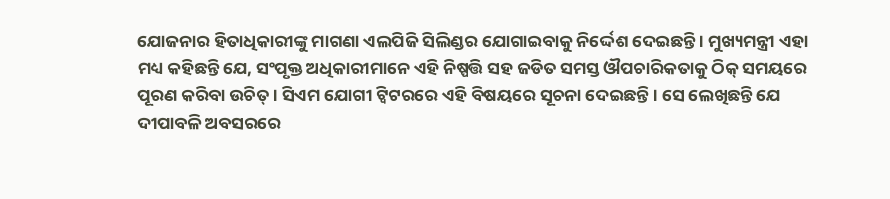ଯୋଜନାର ହିତାଧିକାରୀଙ୍କୁ ମାଗଣା ଏଲପିଜି ସିଲିଣ୍ଡର ଯୋଗାଇବାକୁ ନିର୍ଦ୍ଦେଶ ଦେଇଛନ୍ତି । ମୁଖ୍ୟମନ୍ତ୍ରୀ ଏହା ମଧ୍ୟ କହିଛନ୍ତି ଯେ, ସଂପୃକ୍ତ ଅଧିକାରୀମାନେ ଏହି ନିଷ୍ପତ୍ତି ସହ ଜଡିତ ସମସ୍ତ ଔପଚାରିକତାକୁ ଠିକ୍ ସମୟରେ ପୂରଣ କରିବା ଉଚିତ୍ । ସିଏମ ଯୋଗୀ ଟ୍ୱିଟରରେ ଏହି ବିଷୟରେ ସୂଚନା ଦେଇଛନ୍ତି । ସେ ଲେଖିଛନ୍ତି ଯେ ଦୀପାବଳି ଅବସରରେ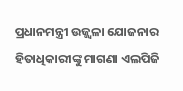ପ୍ରଧାନମନ୍ତ୍ରୀ ଉଜ୍ଜ୍ୱଳା ଯୋଜନାର ହିତାଧିକାରୀଙ୍କୁ ମାଗଣା ଏଲପିଜି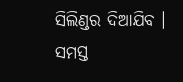ସିଲିଣ୍ଡର ଦିଆଯିବ । ସମସ୍ତ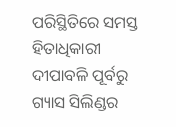ପରିସ୍ଥିତିରେ ସମସ୍ତ ହିତାଧିକାରୀ ଦୀପାବଳି ପୂର୍ବରୁ ଗ୍ୟାସ ସିଲିଣ୍ଡର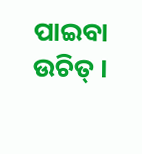ପାଇବା ଉଚିତ୍ ।